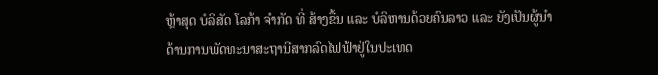ຫຼ້າສຸດ ບໍລິສັດ ໂລກ້າ ຈຳກັດ ທີ່ ສ້າງຂື້ນ ແລະ ບໍລິຫານດ້ວຍຄົນລາວ ແລະ ຍັງເປັນຜູ້ນໍາດ້ານການພັດທະນາສະຖານີສາກລົດໄຟຟ້າຢູ່ໃນປະເທດ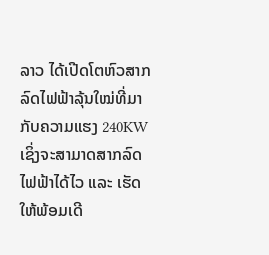ລາວ ໄດ້ເປີດໂຕຫົວສາກລົດໄຟຟ້າລຸ້ນໃໝ່ທີ່ມາກັບຄວາມແຮງ 240KW ເຊິ່ງຈະສາມາດສາກລົດໄຟຟ້າໄດ້ໄວ ແລະ ເຮັດໃຫ້ພ້ອມເດີ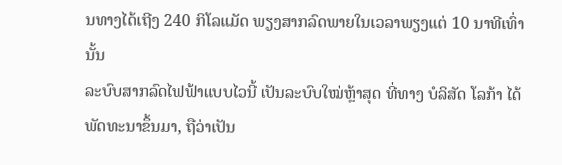ນທາງໄດ້ເຖີງ 240 ກິໂລແມັດ ພຽງສາກລົດພາຍໃນເວລາພຽງແຕ່ 10 ນາທີເທົ່ານັ້ນ
ລະບົບສາກລົດໄຟຟ້າແບບໄວນີ້ ເປັນລະບົບໃໝ່ຫຼ້າສຸດ ທີ່ທາງ ບໍລິສັດ ໂລກ້າ ໄດ້ພັດທະນາຂຶ້ນມາ, ຖືວ່າເປັນ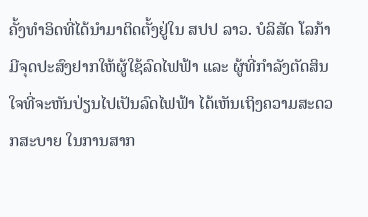ຄັ້ງທໍາອິດທີ່ໄດ້ນໍາມາຕິດຕັ້ງຢູ່ໃນ ສປປ ລາວ. ບໍລິສັດ ໂລກ້າ ມີຈຸດປະສົງຢາກໃຫ້ຜູ້ໃຊ້ລົດໄຟຟ້າ ແລະ ຜູ້ທີ່ກໍາລັງຕັດສິນໃຈທີ່ຈະຫັນປ່ຽນໄປເປັນລົດໄຟຟ້າ ໄດ້ເຫັນເຖິງຄວາມສະດວກສະບາຍ ໃນການສາກ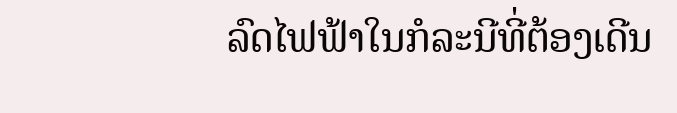ລົດໄຟຟ້າໃນກໍລະນີທີ່ຕ້ອງເດີນ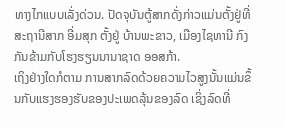ທາງໄກແບບເລັ່ງດ່ວນ. ປັດຈຸບັນຕູ້ສາກດັ່ງກ່າວແມ່ນຕັ້ງຢູ່ທີ່ສະຖານີສາກ ອີ່ມສຸກ ຕັ້ງຢູ່ ບ້ານພະຂາວ, ເມືອງໄຊທານີ ກົງກັນຂ້າມກັບໂຮງຮຽນນານາຊາດ ອອສກ້າ.
ເຖິງຢ່າງໃດກໍຕາມ ການສາກລົດດ້ວຍຄວາມໄວສູງນັ້ນແມ່ນຂຶ້ນກັບແຮງຮອງຮັບຂອງປະເພດລຸ້ນຂອງລົດ ເຊິ່ງລົດທີ່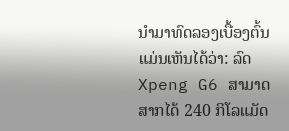ນໍາມາທົດລອງເບື້ອງຕົ້ນແມ່ນເຫັນໄດ້ວ່າ: ລົດ Xpeng G6 ສາມາດສາກໄດ້ 240 ກິໂລແມັດ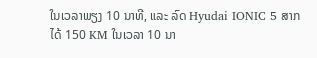ໃນເວລາພຽງ 10 ນາທີ, ແລະ ລົດ Hyudai IONIC 5 ສາກໄດ້ 150 KM ໃນເວລາ 10 ນາ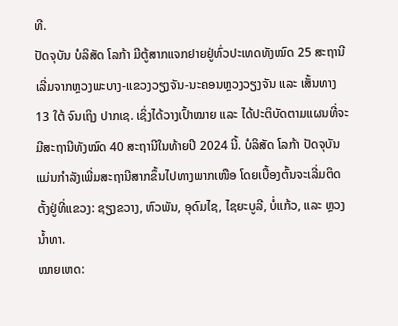ທີ.
ປັດຈຸບັນ ບໍລິສັດ ໂລກ້າ ມີຕູ້ສາກແຈກຢາຍຢູ່ທົ່ວປະເທດທັງໝົດ 25 ສະຖານີ ເລີ່ມຈາກຫຼວງພະບາງ-ແຂວງວຽງຈັນ-ນະຄອນຫຼວງວຽງຈັນ ແລະ ເສັ້ນທາງ 13 ໃຕ້ ຈົນເຖິງ ປາກເຊ. ເຊິ່ງໄດ້ວາງເປົ້າໝາຍ ແລະ ໄດ້ປະຕິບັດຕາມແຜນທີ່ຈະມີສະຖານີທັງໝົດ 40 ສະຖານີໃນທ້າຍປີ 2024 ນີ້. ບໍລິສັດ ໂລກ້າ ປັດຈຸບັນແມ່ນກໍາລັງເພີ່ມສະຖານີສາກຂຶ້ນໄປທາງພາກເໜືອ ໂດຍເບື້ອງຕົ້ນຈະເລີ່ມຕິດຕັ້ງຢູ່ທີ່ແຂວງ: ຊຽງຂວາງ, ຫົວພັນ, ອຸດົມໄຊ, ໄຊຍະບູລີ, ບໍ່ແກ້ວ, ແລະ ຫຼວງນໍ້າທາ.
ໝາຍເຫດ: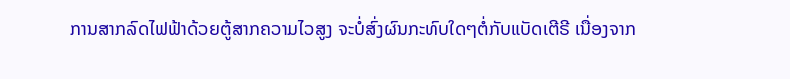ການສາກລົດໄຟຟ້າດ້ວຍຕູ້ສາກຄວາມໄວສູງ ຈະບໍ່ສົ່ງຜົນກະທົບໃດໆຕໍ່ກັບແບັດເຕີຣີ ເນື່ອງຈາກ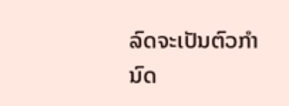ລົດຈະເປັນຕົວກໍານົດ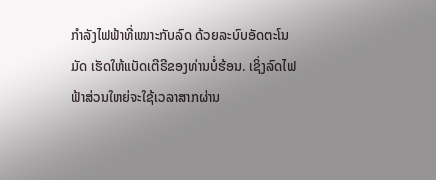ກໍາລັງໄຟຟ້າທີ່ເໝາະກັບລົດ ດ້ວຍລະບົບອັດຕະໂນມັດ ເຮັດໃຫ້ແບັດເຕີຣີຂອງທ່ານບໍ່ຮ້ອນ. ເຊິ່ງລົດໄຟຟ້າສ່ວນໃຫຍ່ຈະໃຊ້ເວລາສາກຜ່ານ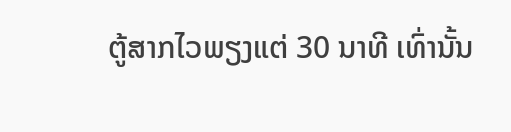ຕູ້ສາກໄວພຽງແຕ່ 30 ນາທີ ເທົ່ານັ້ນ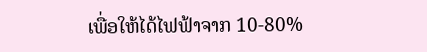ເພື່ອໃຫ້ໄດ້ໄຟຟ້າຈາກ 10-80%